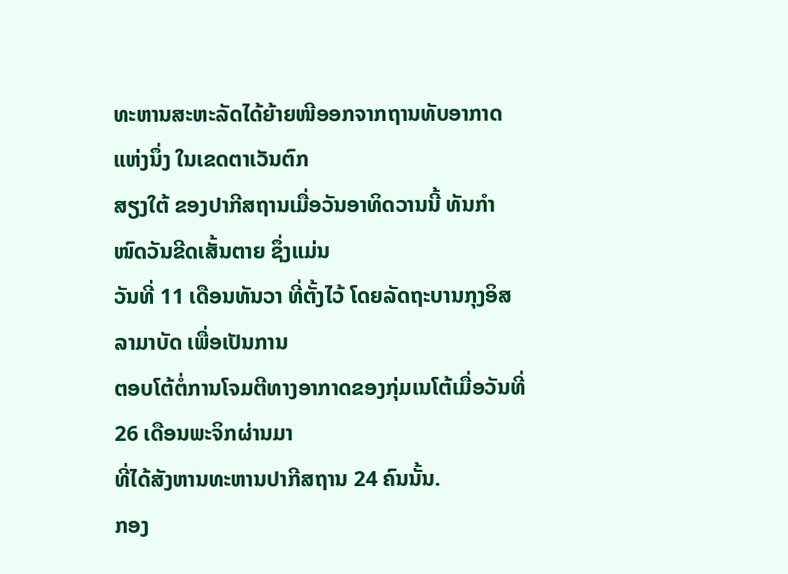ທະຫານສະຫະລັດໄດ້ຍ້າຍໜີອອກຈາກຖານທັບອາກາດແຫ່ງນຶ່ງ ໃນເຂດຕາເວັນຕົກ
ສຽງໃຕ້ ຂອງປາກີສຖານເມື່ອວັນອາທິດວານນີ້ ທັນກໍາໜົດວັນຂີດເສັ້ນຕາຍ ຊຶ່ງແມ່ນ
ວັນທີ່ 11 ເດືອນທັນວາ ທີ່ຕັ້ງໄວ້ ໂດຍລັດຖະບານກຸງອິສລາມາບັດ ເພື່ອເປັນການ
ຕອບໂຕ້ຕໍ່ການໂຈມຕີທາງອາກາດຂອງກຸ່ມເນໂຕ້ເມື່ອວັນທີ່ 26 ເດືອນພະຈິກຜ່ານມາ
ທີ່ໄດ້ສັງຫານທະຫານປາກີສຖານ 24 ຄົນນັ້ນ.
ກອງ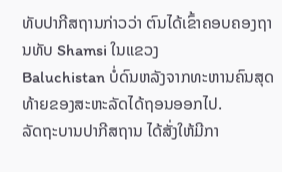ທັບປາກີສຖານກ່າວວ່າ ຕົນໄດ້ເຂົ້າຄອບຄອງຖານທັບ Shamsi ໃນແຂວງ
Baluchistan ບໍ່ດົນຫລັງຈາກທະຫານຄົນສຸດທ້າຍຂອງສະຫະລັດໄດ້ຖອນອອກໄປ.
ລັດຖະບານປາກີສຖານ ໄດ້ສັ່ງໃຫ້ມີກາ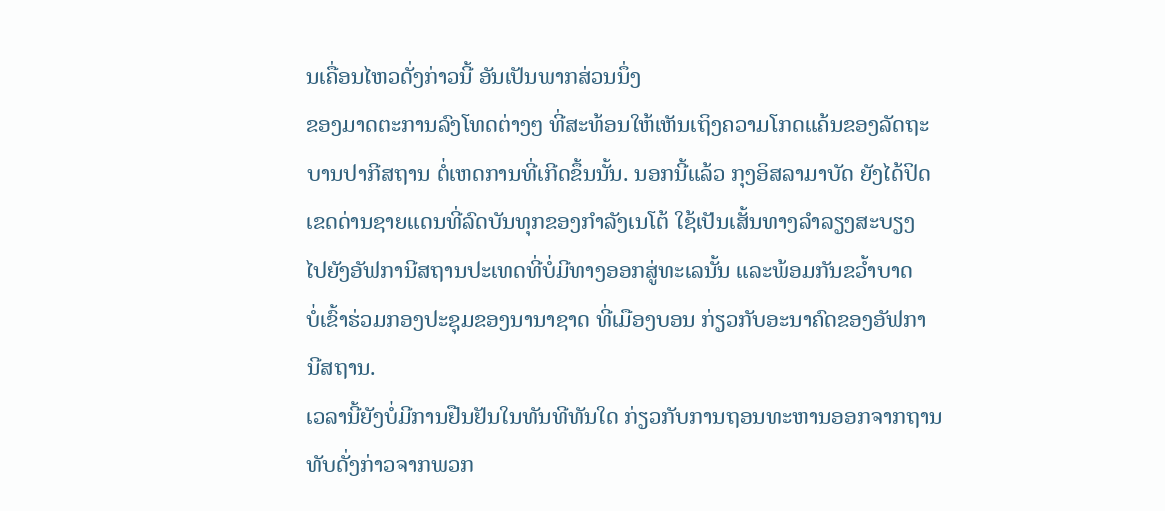ນເຄື່ອນໄຫວດັ່ງກ່າວນີ້ ອັນເປັນພາກສ່ວນນຶ່ງ
ຂອງມາດຕະການລົງໂທດຕ່າງໆ ທີ່ສະທ້ອນໃຫ້ເຫັນເຖິງຄວາມໂກດແຄ້ນຂອງລັດຖະ
ບານປາກີສຖານ ຕໍ່ເຫດການທີ່ເກີດຂຶ້ນນັ້ນ. ນອກນີ້ແລ້ວ ກຸງອິສລາມາບັດ ຍັງໄດ້ປິດ
ເຂດດ່ານຊາຍແດນທີ່ລົດບັນທຸກຂອງກໍາລັງເນໂຕ້ ໃຊ້ເປັນເສັ້ນທາງລໍາລຽງສະບຽງ
ໄປຍັງອັຟການີສຖານປະເທດທີ່ບໍ່ມີທາງອອກສູ່ທະເລນັ້ນ ແລະພ້ອມກັນຂວໍ້າບາດ
ບໍ່ເຂົ້າຮ່ວມກອງປະຊຸມຂອງນານາຊາດ ທີ່ເມືອງບອນ ກ່ຽວກັບອະນາຄົດຂອງອັຟກາ
ນີສຖານ.
ເວລານີ້ຍັງບໍ່ມີການຢືນຢັນໃນທັນທີທັນໃດ ກ່ຽວກັບການຖອນທະຫານອອກຈາກຖານ
ທັບດັ່ງກ່າວຈາກພວກ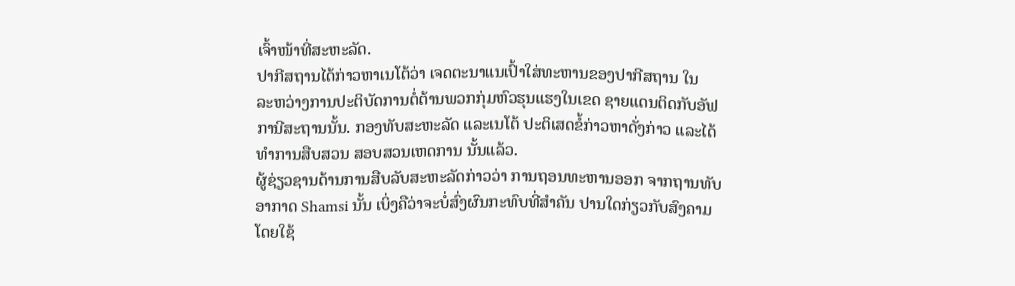ເຈົ້າໜ້າທີ່ສະຫະລັດ.
ປາກີສຖານໄດ້ກ່າວຫາເນໂຕ້ວ່າ ເຈດຕະນາແນເປົ້າໃສ່ທະຫານຂອງປາກີສຖານ ໃນ
ລະຫວ່າງການປະຕິບັດການຕໍ່ຕ້ານພວກກຸ່ມຫົວຮຸນແຮງໃນເຂດ ຊາຍແດນຕິດກັບອັຟ
ການີສະຖານນັ້ນ. ກອງທັບສະຫະລັດ ແລະເນໂຕ້ ປະຕິເສດຂໍ້ກ່າວຫາດັ່ງກ່າວ ແລະໄດ້
ທໍາການສືບສວນ ສອບສວນເຫດການ ນັ້ນແລ້ວ.
ຜູ້ຊ່ຽວຊານດ້ານການສືບລັບສະຫະລັດກ່າວວ່າ ການຖອນທະຫານອອກ ຈາກຖານທັບ
ອາກາດ Shamsi ນັ້ນ ເບິ່ງຄືວ່າຈະບໍ່ສົ່ງຜົນກະທົບທີ່ສໍາຄັນ ປານໃດກ່ຽວກັບສົງຄາມ
ໂດຍໃຊ້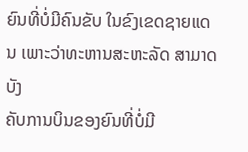ຍົນທີ່ບໍ່ມີຄົນຂັບ ໃນຂົງເຂດຊາຍແດນ ເພາະວ່າທະຫານສະຫະລັດ ສາມາດບັງ
ຄັບການບິນຂອງຍົນທີ່ບໍ່ມີ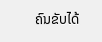ຄົນຂັບໄດ້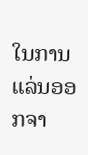ໃນການແລ່ນອອກຈາ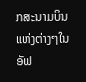ກສະນາມບິນແຫ່ງຕ່າງໆໃນ
ອັຟ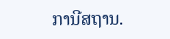ການີສຖານ.